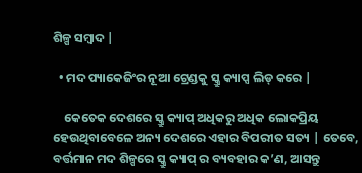ଶିଳ୍ପ ସମ୍ବାଦ |

  • ମଦ ପ୍ୟାକେଜିଂର ନୂଆ ଟ୍ରେଣ୍ଡକୁ ସ୍କ୍ରୁ କ୍ୟାପ୍ସ ଲିଡ୍ କରେ |

    କେତେକ ଦେଶରେ ସ୍କ୍ରୁ କ୍ୟାପ୍ ଅଧିକରୁ ଅଧିକ ଲୋକପ୍ରିୟ ହେଉଥିବାବେଳେ ଅନ୍ୟ ଦେଶରେ ଏହାର ବିପରୀତ ସତ୍ୟ | ତେବେ, ବର୍ତ୍ତମାନ ମଦ ଶିଳ୍ପରେ ସ୍କ୍ରୁ କ୍ୟାପ୍ ର ବ୍ୟବହାର କ’ଣ, ଆସନ୍ତୁ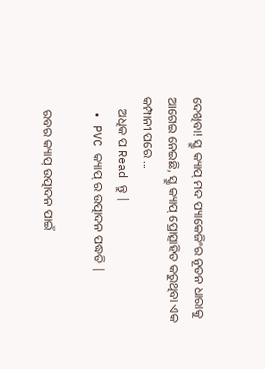ଦେଖିବା! ସ୍କ୍ରୁ କ୍ୟାପ୍ ମଦ ପ୍ୟାକେଜିଂର ନୂତନ ଧାରାକୁ ଆଗେଇ ନେଇଛି, ସ୍କ୍ରୁ କ୍ୟାପ୍ ପ୍ରୋତ୍ସାହିତ କରୁଥିବା ଏକ କମ୍ପାନୀ ପରେ ...
    ଅଧିକ ପ Read ନ୍ତୁ |
  • PVC କ୍ୟାପ୍ ର ଉତ୍ପାଦନ ପଦ୍ଧତି |

    ରବର କ୍ୟାପ୍ ଉତ୍ପାଦନ ପାଇଁ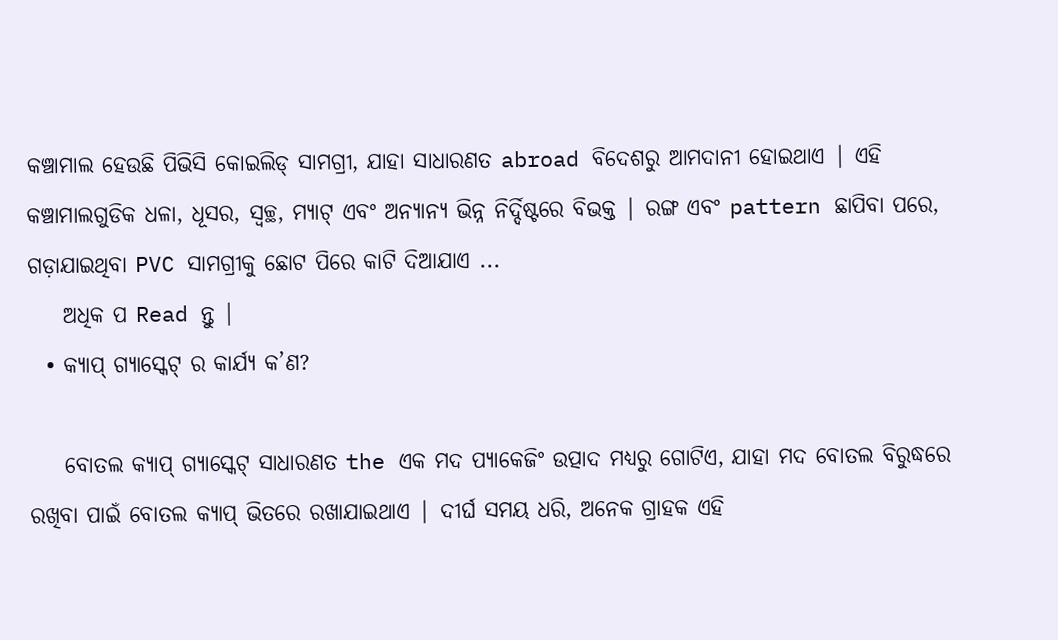କଞ୍ଚାମାଲ ହେଉଛି ପିଭିସି କୋଇଲିଡ୍ ସାମଗ୍ରୀ, ଯାହା ସାଧାରଣତ abroad ବିଦେଶରୁ ଆମଦାନୀ ହୋଇଥାଏ | ଏହି କଞ୍ଚାମାଲଗୁଡିକ ଧଳା, ଧୂସର, ସ୍ୱଚ୍ଛ, ମ୍ୟାଟ୍ ଏବଂ ଅନ୍ୟାନ୍ୟ ଭିନ୍ନ ନିର୍ଦ୍ଦିଷ୍ଟରେ ବିଭକ୍ତ | ରଙ୍ଗ ଏବଂ pattern ଛାପିବା ପରେ, ଗଡ଼ାଯାଇଥିବା PVC ସାମଗ୍ରୀକୁ ଛୋଟ ପିରେ କାଟି ଦିଆଯାଏ ...
    ଅଧିକ ପ Read ନ୍ତୁ |
  • କ୍ୟାପ୍ ଗ୍ୟାସ୍କେଟ୍ ର କାର୍ଯ୍ୟ କ’ଣ?

    ବୋତଲ କ୍ୟାପ୍ ଗ୍ୟାସ୍କେଟ୍ ସାଧାରଣତ the ଏକ ମଦ ପ୍ୟାକେଜିଂ ଉତ୍ପାଦ ମଧ୍ୟରୁ ଗୋଟିଏ, ଯାହା ମଦ ବୋତଲ ବିରୁଦ୍ଧରେ ରଖିବା ପାଇଁ ବୋତଲ କ୍ୟାପ୍ ଭିତରେ ରଖାଯାଇଥାଏ | ଦୀର୍ଘ ସମୟ ଧରି, ଅନେକ ଗ୍ରାହକ ଏହି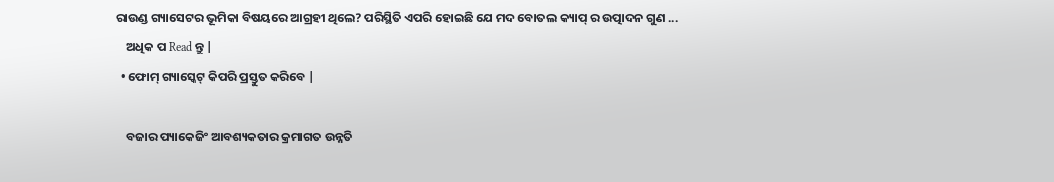ରାଉଣ୍ଡ ଗ୍ୟାସେଟର ଭୂମିକା ବିଷୟରେ ଆଗ୍ରହୀ ଥିଲେ? ପରିସ୍ଥିତି ଏପରି ହୋଇଛି ଯେ ମଦ ବୋତଲ କ୍ୟାପ୍ ର ଉତ୍ପାଦନ ଗୁଣ ...
    ଅଧିକ ପ Read ନ୍ତୁ |
  • ଫୋମ୍ ଗ୍ୟାସ୍କେଟ୍ କିପରି ପ୍ରସ୍ତୁତ କରିବେ |

    ବଜାର ପ୍ୟାକେଜିଂ ଆବଶ୍ୟକତାର କ୍ରମାଗତ ଉନ୍ନତି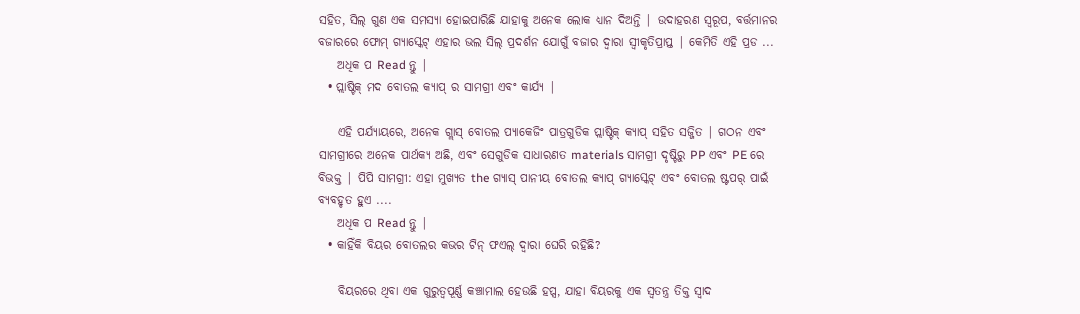ସହିତ, ସିଲ୍ ଗୁଣ ଏକ ସମସ୍ୟା ହୋଇପାରିଛି ଯାହାକୁ ଅନେକ ଲୋକ ଧ୍ୟାନ ଦିଅନ୍ତି | ଉଦାହରଣ ସ୍ୱରୂପ, ବର୍ତ୍ତମାନର ବଜାରରେ ଫୋମ୍ ଗ୍ୟାସ୍କେଟ୍ ଏହାର ଭଲ ସିଲ୍ ପ୍ରଦର୍ଶନ ଯୋଗୁଁ ବଜାର ଦ୍ୱାରା ସ୍ୱୀକୃତିପ୍ରାପ୍ତ | କେମିତି ଏହି ପ୍ରଡ ...
    ଅଧିକ ପ Read ନ୍ତୁ |
  • ପ୍ଲାଷ୍ଟିକ୍ ମଦ ବୋତଲ କ୍ୟାପ୍ ର ସାମଗ୍ରୀ ଏବଂ କାର୍ଯ୍ୟ |

    ଏହି ପର୍ଯ୍ୟାୟରେ, ଅନେକ ଗ୍ଲାସ୍ ବୋତଲ ପ୍ୟାକେଜିଂ ପାତ୍ରଗୁଡିକ ପ୍ଲାଷ୍ଟିକ୍ କ୍ୟାପ୍ ସହିତ ସଜ୍ଜିତ | ଗଠନ ଏବଂ ସାମଗ୍ରୀରେ ଅନେକ ପାର୍ଥକ୍ୟ ଅଛି, ଏବଂ ସେଗୁଡିକ ସାଧାରଣତ materials ସାମଗ୍ରୀ ଦୃଷ୍ଟିରୁ PP ଏବଂ PE ରେ ବିଭକ୍ତ | ପିପି ସାମଗ୍ରୀ: ଏହା ମୁଖ୍ୟତ the ଗ୍ୟାସ୍ ପାନୀୟ ବୋତଲ କ୍ୟାପ୍ ଗ୍ୟାସ୍କେଟ୍ ଏବଂ ବୋତଲ ଷ୍ଟପର୍ ପାଇଁ ବ୍ୟବହୃତ ହୁଏ ....
    ଅଧିକ ପ Read ନ୍ତୁ |
  • କାହିଁକି ବିୟର ବୋତଲର କଭର ଟିନ୍ ଫଏଲ୍ ଦ୍ୱାରା ଘେରି ରହିଛି?

    ବିୟରରେ ଥିବା ଏକ ଗୁରୁତ୍ୱପୂର୍ଣ୍ଣ କଞ୍ଚାମାଲ ହେଉଛି ହପ୍ସ, ଯାହା ବିୟରକୁ ଏକ ସ୍ୱତନ୍ତ୍ର ତିକ୍ତ ସ୍ୱାଦ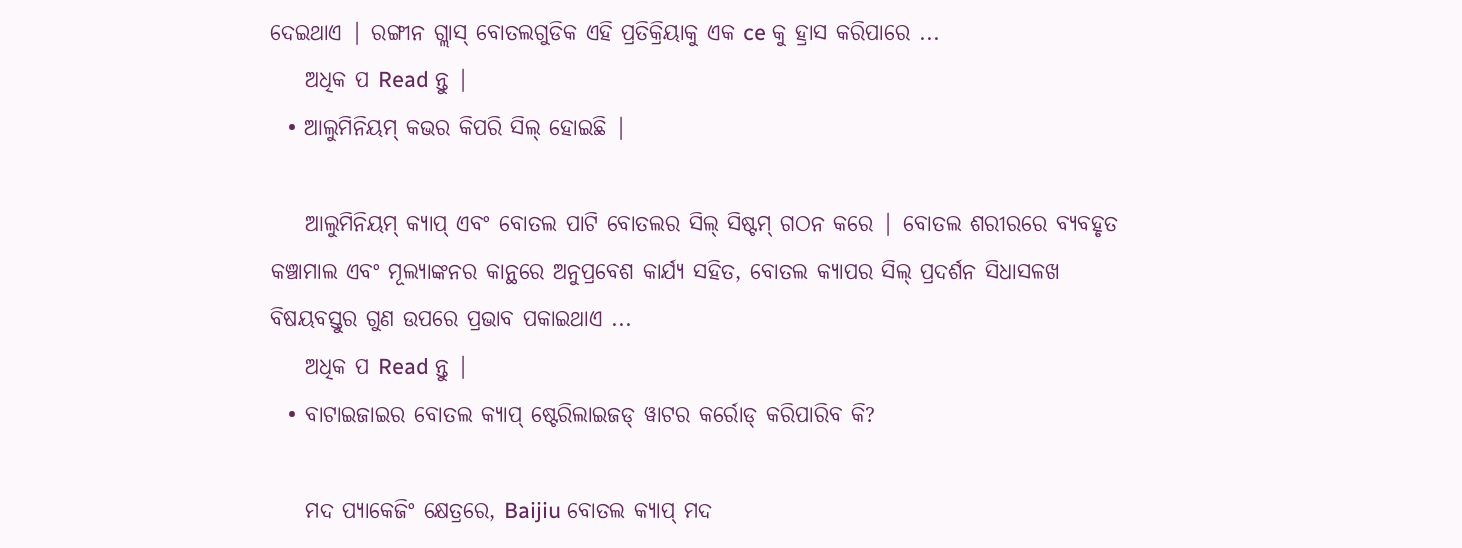ଦେଇଥାଏ | ରଙ୍ଗୀନ ଗ୍ଲାସ୍ ବୋତଲଗୁଡିକ ଏହି ପ୍ରତିକ୍ରିୟାକୁ ଏକ ce କୁ ହ୍ରାସ କରିପାରେ ...
    ଅଧିକ ପ Read ନ୍ତୁ |
  • ଆଲୁମିନିୟମ୍ କଭର କିପରି ସିଲ୍ ହୋଇଛି |

    ଆଲୁମିନିୟମ୍ କ୍ୟାପ୍ ଏବଂ ବୋତଲ ପାଟି ବୋତଲର ସିଲ୍ ସିଷ୍ଟମ୍ ଗଠନ କରେ | ବୋତଲ ଶରୀରରେ ବ୍ୟବହୃତ କଞ୍ଚାମାଲ ଏବଂ ମୂଲ୍ୟାଙ୍କନର କାନ୍ଥରେ ଅନୁପ୍ରବେଶ କାର୍ଯ୍ୟ ସହିତ, ବୋତଲ କ୍ୟାପର ସିଲ୍ ପ୍ରଦର୍ଶନ ସିଧାସଳଖ ବିଷୟବସ୍ତୁର ଗୁଣ ଉପରେ ପ୍ରଭାବ ପକାଇଥାଏ ...
    ଅଧିକ ପ Read ନ୍ତୁ |
  • ବାଟାଇଜାଇର ବୋତଲ କ୍ୟାପ୍ ଷ୍ଟେରିଲାଇଜଡ୍ ୱାଟର କର୍ରୋଡ୍ କରିପାରିବ କି?

    ମଦ ପ୍ୟାକେଜିଂ କ୍ଷେତ୍ରରେ, Baijiu ବୋତଲ କ୍ୟାପ୍ ମଦ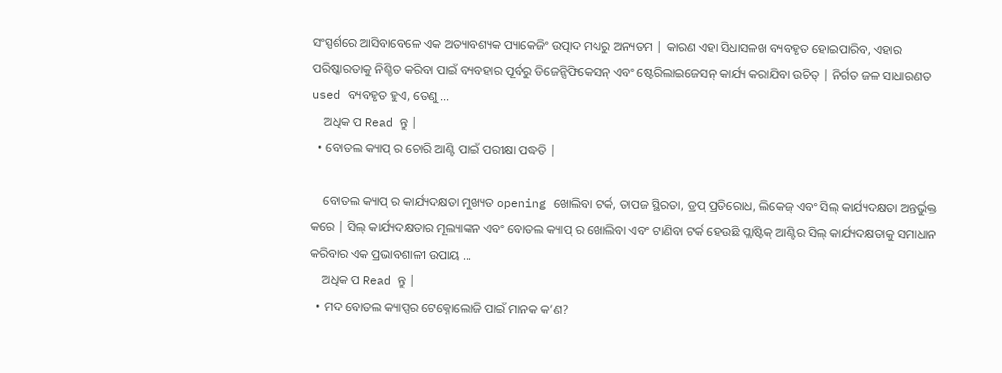ସଂସ୍ପର୍ଶରେ ଆସିବାବେଳେ ଏକ ଅତ୍ୟାବଶ୍ୟକ ପ୍ୟାକେଜିଂ ଉତ୍ପାଦ ମଧ୍ୟରୁ ଅନ୍ୟତମ | କାରଣ ଏହା ସିଧାସଳଖ ବ୍ୟବହୃତ ହୋଇପାରିବ, ଏହାର ପରିଷ୍କାରତାକୁ ନିଶ୍ଚିତ କରିବା ପାଇଁ ବ୍ୟବହାର ପୂର୍ବରୁ ଡିଜେନ୍ସିଫିକେସନ୍ ଏବଂ ଷ୍ଟେରିଲାଇଜେସନ୍ କାର୍ଯ୍ୟ କରାଯିବା ଉଚିତ୍ | ନିର୍ଗତ ଜଳ ସାଧାରଣତ used ବ୍ୟବହୃତ ହୁଏ, ତେଣୁ ...
    ଅଧିକ ପ Read ନ୍ତୁ |
  • ବୋତଲ କ୍ୟାପ୍ ର ଚୋରି ଆଣ୍ଟି ପାଇଁ ପରୀକ୍ଷା ପଦ୍ଧତି |

    ବୋତଲ କ୍ୟାପ୍ ର କାର୍ଯ୍ୟଦକ୍ଷତା ମୁଖ୍ୟତ opening ଖୋଲିବା ଟର୍କ, ତାପଜ ସ୍ଥିରତା, ଡ୍ରପ୍ ପ୍ରତିରୋଧ, ଲିକେଜ୍ ଏବଂ ସିଲ୍ କାର୍ଯ୍ୟଦକ୍ଷତା ଅନ୍ତର୍ଭୁକ୍ତ କରେ | ସିଲ୍ କାର୍ଯ୍ୟଦକ୍ଷତାର ମୂଲ୍ୟାଙ୍କନ ଏବଂ ବୋତଲ କ୍ୟାପ୍ ର ଖୋଲିବା ଏବଂ ଟାଣିବା ଟର୍କ ହେଉଛି ପ୍ଲାଷ୍ଟିକ୍ ଆଣ୍ଟିର ସିଲ୍ କାର୍ଯ୍ୟଦକ୍ଷତାକୁ ସମାଧାନ କରିବାର ଏକ ପ୍ରଭାବଶାଳୀ ଉପାୟ ...
    ଅଧିକ ପ Read ନ୍ତୁ |
  • ମଦ ବୋତଲ କ୍ୟାପ୍ସର ଟେକ୍ନୋଲୋଜି ପାଇଁ ମାନକ କ’ଣ?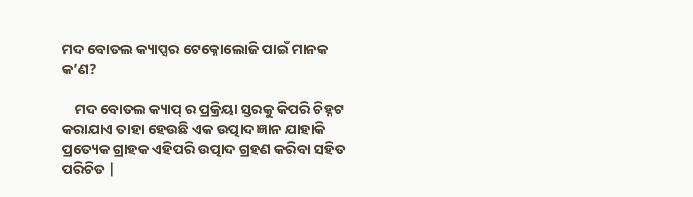ମଦ ବୋତଲ କ୍ୟାପ୍ସର ଟେକ୍ନୋଲୋଜି ପାଇଁ ମାନକ କ’ଣ?

    ମଦ ବୋତଲ କ୍ୟାପ୍ ର ପ୍ରକ୍ରିୟା ସ୍ତରକୁ କିପରି ଚିହ୍ନଟ କରାଯାଏ ତାହା ହେଉଛି ଏକ ଉତ୍ପାଦ ଜ୍ଞାନ ଯାହାକି ପ୍ରତ୍ୟେକ ଗ୍ରାହକ ଏହିପରି ଉତ୍ପାଦ ଗ୍ରହଣ କରିବା ସହିତ ପରିଚିତ |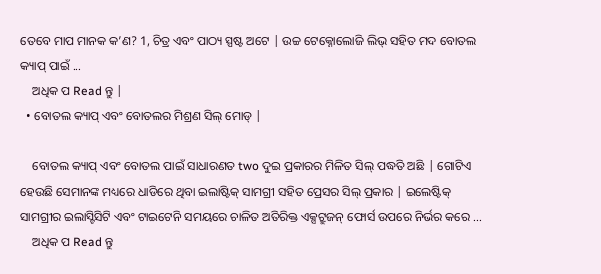ତେବେ ମାପ ମାନକ କ’ଣ? 1, ଚିତ୍ର ଏବଂ ପାଠ୍ୟ ସ୍ପଷ୍ଟ ଅଟେ | ଉଚ୍ଚ ଟେକ୍ନୋଲୋଜି ଲିଭ୍ ସହିତ ମଦ ବୋତଲ କ୍ୟାପ୍ ପାଇଁ ...
    ଅଧିକ ପ Read ନ୍ତୁ |
  • ବୋତଲ କ୍ୟାପ୍ ଏବଂ ବୋତଲର ମିଶ୍ରଣ ସିଲ୍ ମୋଡ୍ |

    ବୋତଲ କ୍ୟାପ୍ ଏବଂ ବୋତଲ ପାଇଁ ସାଧାରଣତ two ଦୁଇ ପ୍ରକାରର ମିଳିତ ସିଲ୍ ପଦ୍ଧତି ଅଛି | ଗୋଟିଏ ହେଉଛି ସେମାନଙ୍କ ମଧ୍ୟରେ ଧାଡିରେ ଥିବା ଇଲାଷ୍ଟିକ୍ ସାମଗ୍ରୀ ସହିତ ପ୍ରେସର ସିଲ୍ ପ୍ରକାର | ଇଲେଷ୍ଟିକ୍ ସାମଗ୍ରୀର ଇଲାସ୍ଟିସିଟି ଏବଂ ଟାଇଟେନି ସମୟରେ ଚାଳିତ ଅତିରିକ୍ତ ଏକ୍ସଟ୍ରୁଜନ୍ ଫୋର୍ସ ଉପରେ ନିର୍ଭର କରେ ...
    ଅଧିକ ପ Read ନ୍ତୁ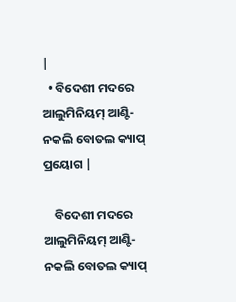|
  • ବିଦେଶୀ ମଦରେ ଆଲୁମିନିୟମ୍ ଆଣ୍ଟି-ନକଲି ବୋତଲ କ୍ୟାପ୍ ପ୍ରୟୋଗ |

    ବିଦେଶୀ ମଦରେ ଆଲୁମିନିୟମ୍ ଆଣ୍ଟି-ନକଲି ବୋତଲ କ୍ୟାପ୍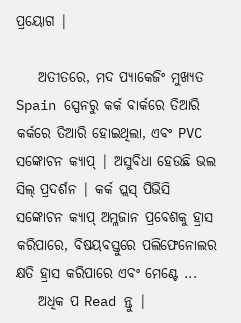ପ୍ରୟୋଗ |

    ଅତୀତରେ, ମଦ ପ୍ୟାକେଜିଂ ମୁଖ୍ୟତ Spain ସ୍ପେନରୁ କର୍କ ବାର୍କରେ ତିଆରି କର୍କରେ ତିଆରି ହୋଇଥିଲା, ଏବଂ PVC ସଙ୍କୋଚନ କ୍ୟାପ୍ | ଅସୁବିଧା ହେଉଛି ଭଲ ସିଲ୍ ପ୍ରଦର୍ଶନ | କର୍କ ପ୍ଲସ୍ ପିଭିସି ସଙ୍କୋଚନ କ୍ୟାପ୍ ଅମ୍ଳଜାନ ପ୍ରବେଶକୁ ହ୍ରାସ କରିପାରେ, ବିଷୟବସ୍ତୁରେ ପଲିଫେନୋଲର କ୍ଷତି ହ୍ରାସ କରିପାରେ ଏବଂ ମେଣ୍ଟେ ...
    ଅଧିକ ପ Read ନ୍ତୁ |